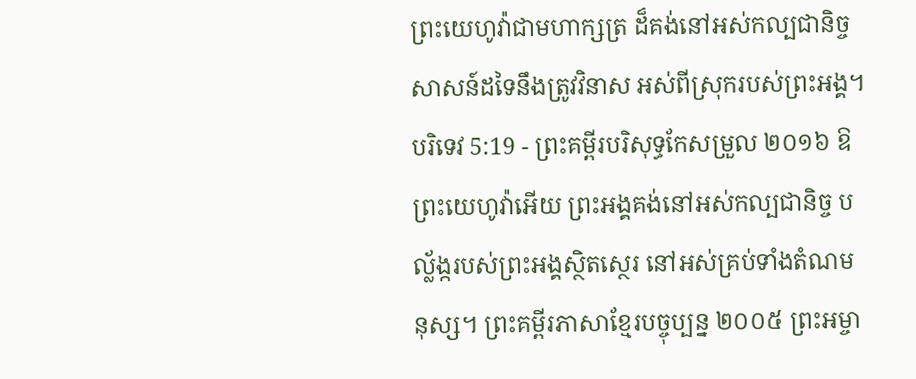ព្រះយេហូវ៉ាជាមហាក្សត្រ ដ៏គង់នៅអស់កល្បជានិច្ច សាសន៍ដទៃនឹងត្រូវវិនាស អស់ពីស្រុករបស់ព្រះអង្គ។
បរិទេវ 5:19 - ព្រះគម្ពីរបរិសុទ្ធកែសម្រួល ២០១៦ ឱព្រះយេហូវ៉ាអើយ ព្រះអង្គគង់នៅអស់កល្បជានិច្ច បល្ល័ង្ករបស់ព្រះអង្គស្ថិតស្ថេរ នៅអស់គ្រប់ទាំងតំណមនុស្ស។ ព្រះគម្ពីរភាសាខ្មែរបច្ចុប្បន្ន ២០០៥ ព្រះអម្ចា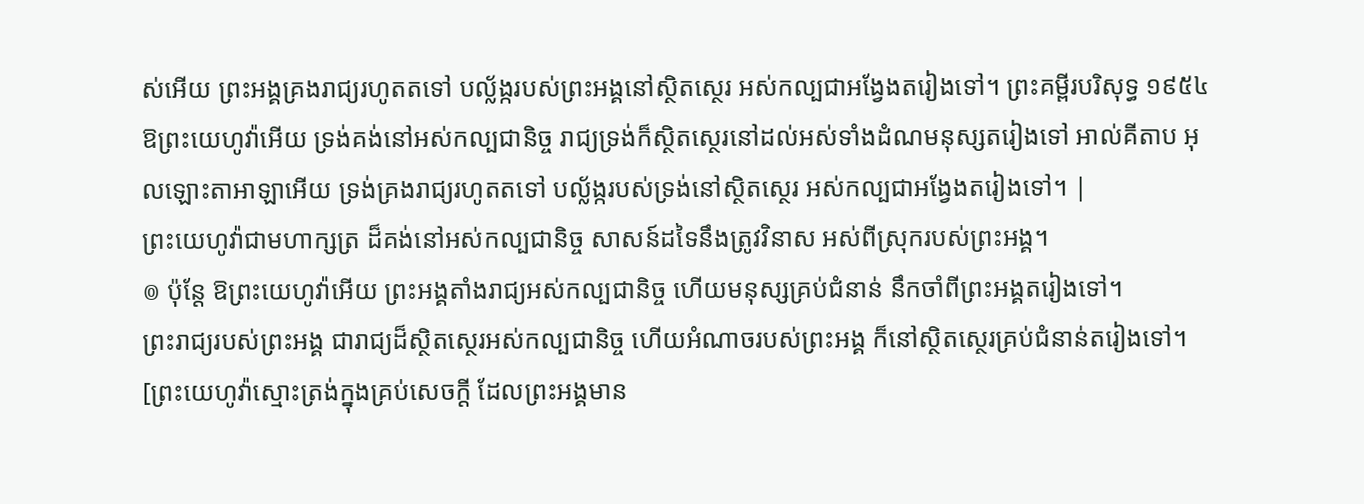ស់អើយ ព្រះអង្គគ្រងរាជ្យរហូតតទៅ បល្ល័ង្ករបស់ព្រះអង្គនៅស្ថិតស្ថេរ អស់កល្បជាអង្វែងតរៀងទៅ។ ព្រះគម្ពីរបរិសុទ្ធ ១៩៥៤ ឱព្រះយេហូវ៉ាអើយ ទ្រង់គង់នៅអស់កល្បជានិច្ច រាជ្យទ្រង់ក៏ស្ថិតស្ថេរនៅដល់អស់ទាំងដំណមនុស្សតរៀងទៅ អាល់គីតាប អុលឡោះតាអាឡាអើយ ទ្រង់គ្រងរាជ្យរហូតតទៅ បល្ល័ង្ករបស់ទ្រង់នៅស្ថិតស្ថេរ អស់កល្បជាអង្វែងតរៀងទៅ។ |
ព្រះយេហូវ៉ាជាមហាក្សត្រ ដ៏គង់នៅអស់កល្បជានិច្ច សាសន៍ដទៃនឹងត្រូវវិនាស អស់ពីស្រុករបស់ព្រះអង្គ។
៙ ប៉ុន្តែ ឱព្រះយេហូវ៉ាអើយ ព្រះអង្គតាំងរាជ្យអស់កល្បជានិច្ច ហើយមនុស្សគ្រប់ជំនាន់ នឹកចាំពីព្រះអង្គតរៀងទៅ។
ព្រះរាជ្យរបស់ព្រះអង្គ ជារាជ្យដ៏ស្ថិតស្ថេរអស់កល្បជានិច្ច ហើយអំណាចរបស់ព្រះអង្គ ក៏នៅស្ថិតស្ថេរគ្រប់ជំនាន់តរៀងទៅ។ [ព្រះយេហូវ៉ាស្មោះត្រង់ក្នុងគ្រប់សេចក្ដី ដែលព្រះអង្គមាន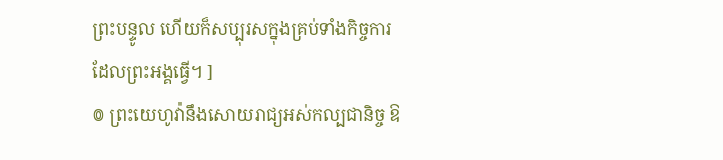ព្រះបន្ទូល ហើយក៏សប្បុរសក្នុងគ្រប់ទាំងកិច្ចការ ដែលព្រះអង្គធ្វើ។ ]
៙ ព្រះយេហូវ៉ានឹងសោយរាជ្យអស់កល្បជានិច្ច ឱ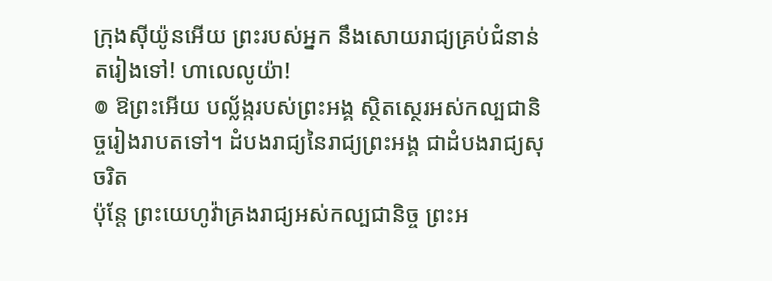ក្រុងស៊ីយ៉ូនអើយ ព្រះរបស់អ្នក នឹងសោយរាជ្យគ្រប់ជំនាន់តរៀងទៅ! ហាលេលូយ៉ា!
៙ ឱព្រះអើយ បល្ល័ង្ករបស់ព្រះអង្គ ស្ថិតស្ថេរអស់កល្បជានិច្ចរៀងរាបតទៅ។ ដំបងរាជ្យនៃរាជ្យព្រះអង្គ ជាដំបងរាជ្យសុចរិត
ប៉ុន្តែ ព្រះយេហូវ៉ាគ្រងរាជ្យអស់កល្បជានិច្ច ព្រះអ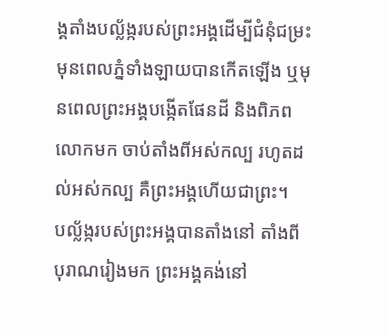ង្គតាំងបល្ល័ង្ករបស់ព្រះអង្គដើម្បីជំនុំជម្រះ
មុនពេលភ្នំទាំងឡាយបានកើតឡើង ឬមុនពេលព្រះអង្គបង្កើតផែនដី និងពិភពលោកមក ចាប់តាំងពីអស់កល្ប រហូតដល់អស់កល្ប គឺព្រះអង្គហើយជាព្រះ។
បល្ល័ង្ករបស់ព្រះអង្គបានតាំងនៅ តាំងពីបុរាណរៀងមក ព្រះអង្គគង់នៅ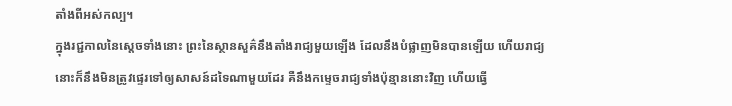តាំងពីអស់កល្ប។
ក្នុងរជ្ជកាលនៃស្តេចទាំងនោះ ព្រះនៃស្ថានសួគ៌នឹងតាំងរាជ្យមួយឡើង ដែលនឹងបំផ្លាញមិនបានឡើយ ហើយរាជ្យនោះក៏នឹងមិនត្រូវផ្ទេរទៅឲ្យសាសន៍ដទៃណាមួយដែរ គឺនឹងកម្ទេចរាជ្យទាំងប៉ុន្មាននោះវិញ ហើយធ្វើ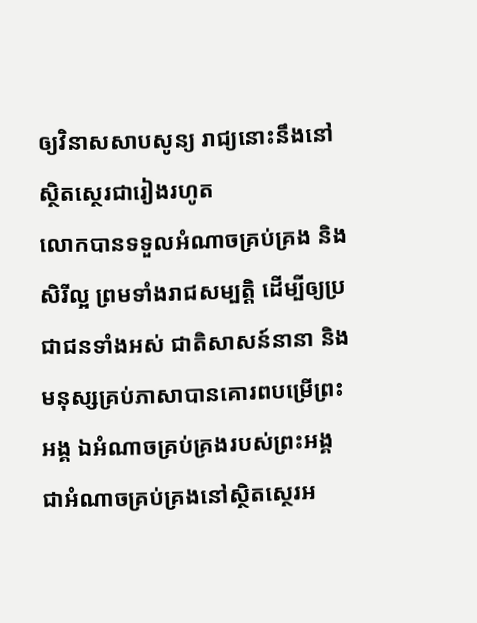ឲ្យវិនាសសាបសូន្យ រាជ្យនោះនឹងនៅស្ថិតស្ថេរជារៀងរហូត
លោកបានទទួលអំណាចគ្រប់គ្រង និងសិរីល្អ ព្រមទាំងរាជសម្បត្តិ ដើម្បីឲ្យប្រជាជនទាំងអស់ ជាតិសាសន៍នានា និងមនុស្សគ្រប់ភាសាបានគោរពបម្រើព្រះអង្គ ឯអំណាចគ្រប់គ្រងរបស់ព្រះអង្គ ជាអំណាចគ្រប់គ្រងនៅស្ថិតស្ថេរអ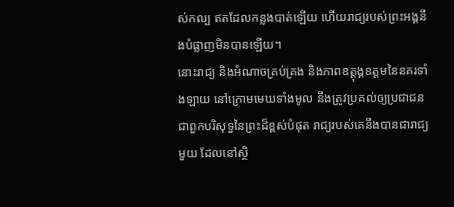ស់កល្ប ឥតដែលកន្លងបាត់ឡើយ ហើយរាជ្យរបស់ព្រះអង្គនឹងបំផ្លាញមិនបានឡើយ។
នោះរាជ្យ និងអំណាចគ្រប់គ្រង និងភាពឧត្តុង្គឧត្តមនៃនគរទាំងឡាយ នៅក្រោមមេឃទាំងមូល នឹងត្រូវប្រគល់ឲ្យប្រជាជន ជាពួកបរិសុទ្ធនៃព្រះដ៏ខ្ពស់បំផុត រាជ្យរបស់គេនឹងបានជារាជ្យមួយ ដែលនៅស្ថិ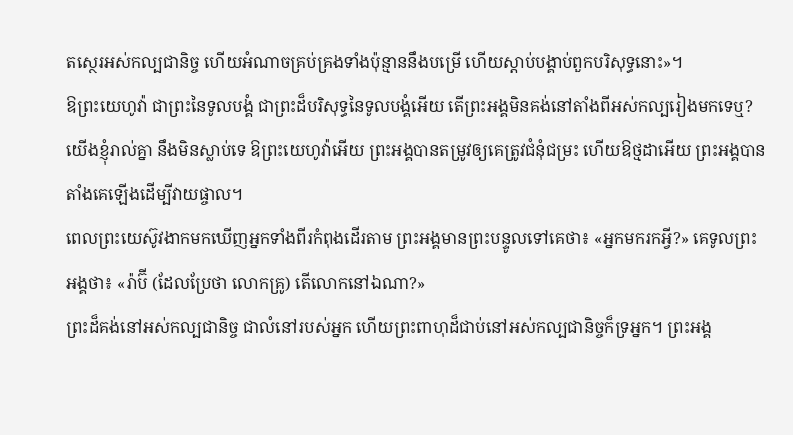តស្ថេរអស់កល្បជានិច្ច ហើយអំណាចគ្រប់គ្រងទាំងប៉ុន្មាននឹងបម្រើ ហើយស្តាប់បង្គាប់ពួកបរិសុទ្ធនោះ»។
ឱព្រះយេហូវ៉ា ជាព្រះនៃទូលបង្គំ ជាព្រះដ៏បរិសុទ្ធនៃទូលបង្គំអើយ តើព្រះអង្គមិនគង់នៅតាំងពីអស់កល្បរៀងមកទេឬ? យើងខ្ញុំរាល់គ្នា នឹងមិនស្លាប់ទេ ឱព្រះយេហូវ៉ាអើយ ព្រះអង្គបានតម្រូវឲ្យគេត្រូវជំនុំជម្រះ ហើយឱថ្មដាអើយ ព្រះអង្គបានតាំងគេឡើងដើម្បីវាយផ្ចាល។
ពេលព្រះយេស៊ូវងាកមកឃើញអ្នកទាំងពីរកំពុងដើរតាម ព្រះអង្គមានព្រះបន្ទូលទៅគេថា៖ «អ្នកមករកអ្វី?» គេទូលព្រះអង្គថា៖ «រ៉ាប៊ី (ដែលប្រែថា លោកគ្រូ) តើលោកនៅឯណា?»
ព្រះដ៏គង់នៅអស់កល្បជានិច្ច ជាលំនៅរបស់អ្នក ហើយព្រះពាហុដ៏ជាប់នៅអស់កល្បជានិច្ចក៏ទ្រអ្នក។ ព្រះអង្គ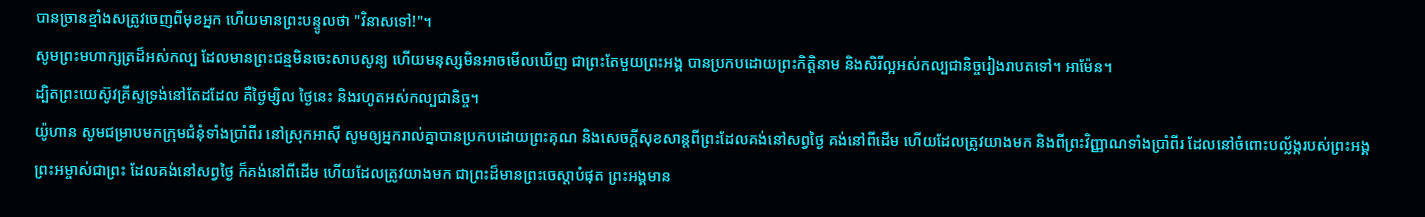បានច្រានខ្មាំងសត្រូវចេញពីមុខអ្នក ហើយមានព្រះបន្ទូលថា "វិនាសទៅ!"។
សូមព្រះមហាក្សត្រដ៏អស់កល្ប ដែលមានព្រះជន្មមិនចេះសាបសូន្យ ហើយមនុស្សមិនអាចមើលឃើញ ជាព្រះតែមួយព្រះអង្គ បានប្រកបដោយព្រះកិត្តិនាម និងសិរីល្អអស់កល្បជានិច្ចរៀងរាបតទៅ។ អាម៉ែន។
ដ្បិតព្រះយេស៊ូវគ្រីស្ទទ្រង់នៅតែដដែល គឺថ្ងៃម្សិល ថ្ងៃនេះ និងរហូតអស់កល្បជានិច្ច។
យ៉ូហាន សូមជម្រាបមកក្រុមជំនុំទាំងប្រាំពីរ នៅស្រុកអាស៊ី សូមឲ្យអ្នករាល់គ្នាបានប្រកបដោយព្រះគុណ និងសេចក្ដីសុខសាន្តពីព្រះដែលគង់នៅសព្វថ្ងៃ គង់នៅពីដើម ហើយដែលត្រូវយាងមក និងពីព្រះវិញ្ញាណទាំងប្រាំពីរ ដែលនៅចំពោះបល្ល័ង្ករបស់ព្រះអង្គ
ព្រះអម្ចាស់ជាព្រះ ដែលគង់នៅសព្វថ្ងៃ ក៏គង់នៅពីដើម ហើយដែលត្រូវយាងមក ជាព្រះដ៏មានព្រះចេស្តាបំផុត ព្រះអង្គមាន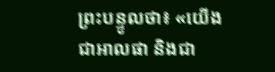ព្រះបន្ទូលថា៖ «យើងជាអាលផា និងជា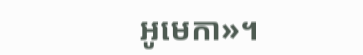អូមេកា»។